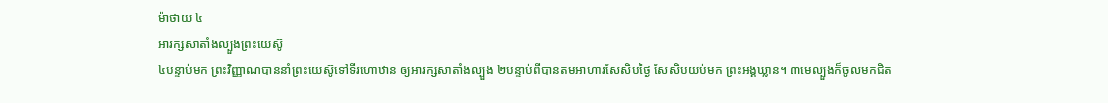ម៉ាថាយ ៤
អារក្សសាតាំងល្បួងព្រះយេស៊ូ
៤បន្ទាប់មក ព្រះវិញ្ញាណបាននាំព្រះយេស៊ូទៅទីរហោឋាន ឲ្យអារក្សសាតាំងល្បួង ២បន្ទាប់ពីបានតមអាហារសែសិបថ្ងៃ សែសិបយប់មក ព្រះអង្គឃ្លាន។ ៣មេល្បួងក៏ចូលមកជិត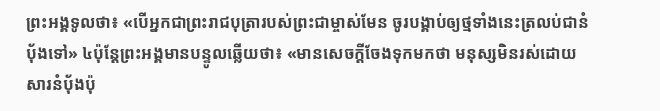ព្រះអង្គទូលថា៖ «បើអ្នកជាព្រះរាជបុត្រារបស់ព្រះជាម្ចាស់មែន ចូរបង្គាប់ឲ្យថ្មទាំងនេះត្រលប់ជានំបុ័ងទៅ» ៤ប៉ុន្ដែព្រះអង្គមានបន្ទូលឆ្លើយថា៖ «មានសេចក្ដីចែងទុកមកថា មនុស្សមិនរស់ដោយសារនំបុ័ងប៉ុ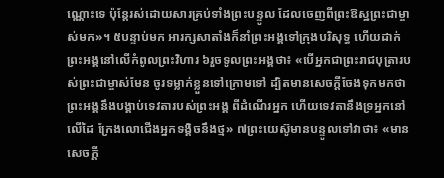ណ្ណោះទេ ប៉ុន្ដែរស់ដោយសារគ្រប់ទាំងព្រះបន្ទូល ដែលចេញពីព្រះឱស្ឋព្រះជាម្ចាស់មក»។ ៥បន្ទាប់មក អារក្សសាតាំងក៏នាំព្រះអង្គទៅក្រុងបរិសុទ្ធ ហើយដាក់ព្រះអង្គនៅលើកំពូលព្រះវិហារ ៦រួចទូលព្រះអង្គថា៖ «បើអ្នកជាព្រះរាជបុត្រារបស់ព្រះជាម្ចាស់មែន ចូរទម្លាក់ខ្លួនទៅក្រោមទៅ ដ្បិតមានសេចក្ដីចែងទុកមកថា ព្រះអង្គនឹងបង្គាប់ទេវតារបស់ព្រះអង្គ ពីដំណើរអ្នក ហើយទេវតានឹងទ្រអ្នកនៅលើដៃ ក្រែងលោជើងអ្នកទង្គិចនឹងថ្ម» ៧ព្រះយេស៊ូមានបន្ទូលទៅវាថា៖ «មានសេចក្ដី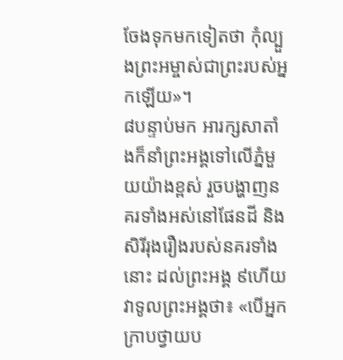ចែងទុកមកទៀតថា កុំល្បួងព្រះអម្ចាស់ជាព្រះរបស់អ្នកឡើយ»។
៨បន្ទាប់មក អារក្សសាតាំងក៏នាំព្រះអង្គទៅលើភ្នំមួយយ៉ាងខ្ពស់ រួចបង្ហាញនគរទាំងអស់នៅផែនដី និងសិរីរុងរឿងរបស់នគរទាំងនោះ ដល់ព្រះអង្គ ៩ហើយវាទូលព្រះអង្គថា៖ «បើអ្នកក្រាបថ្វាយប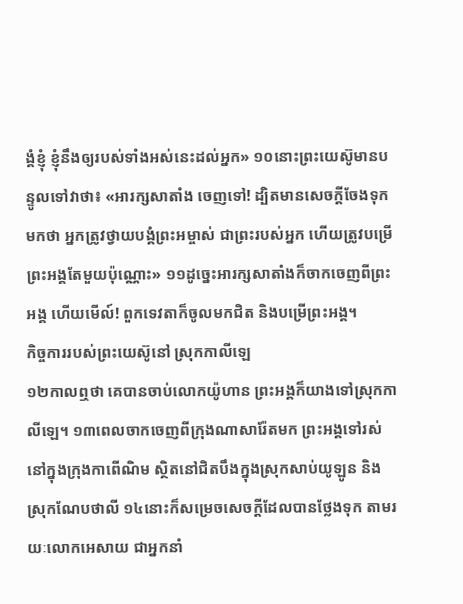ង្គំខ្ញុំ ខ្ញុំនឹងឲ្យរបស់ទាំងអស់នេះដល់អ្នក» ១០នោះព្រះយេស៊ូមានបន្ទូលទៅវាថា៖ «អារក្សសាតាំង ចេញទៅ! ដ្បិតមានសេចក្ដីចែងទុកមកថា អ្នកត្រូវថ្វាយបង្គំព្រះអម្ចាស់ ជាព្រះរបស់អ្នក ហើយត្រូវបម្រើព្រះអង្គតែមួយប៉ុណ្ណោះ» ១១ដូច្នេះអារក្សសាតាំងក៏ចាកចេញពីព្រះអង្គ ហើយមើល៍! ពួកទេវតាក៏ចូលមកជិត និងបម្រើព្រះអង្គ។
កិច្ចការរបស់ព្រះយេស៊ូនៅ ស្រុកកាលីឡេ
១២កាលឮថា គេបានចាប់លោកយ៉ូហាន ព្រះអង្គក៏យាងទៅស្រុកកាលីឡេ។ ១៣ពេលចាកចេញពីក្រុងណាសារ៉ែតមក ព្រះអង្គទៅរស់នៅក្នុងក្រុងកាពើណិម ស្ថិតនៅជិតបឹងក្នុងស្រុកសាប់យូឡូន និងស្រុកណែបថាលី ១៤នោះក៏សម្រេចសេចក្ដីដែលបានថ្លែងទុក តាមរយៈលោកអេសាយ ជាអ្នកនាំ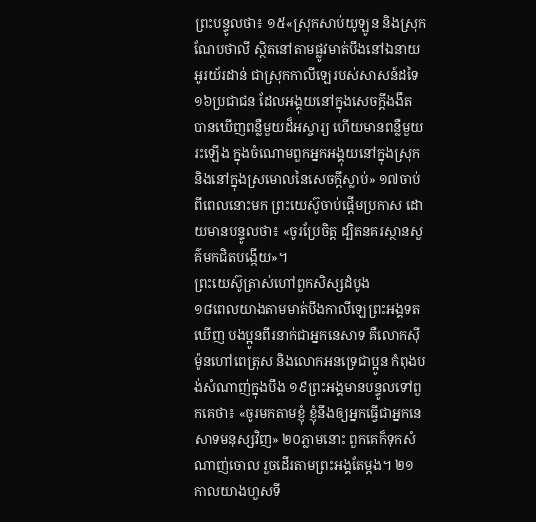ព្រះបន្ទូលថា៖ ១៥«ស្រុកសាប់យូឡូន និងស្រុកណែបថាលី ស្ថិតនៅតាមផ្លូវមាត់បឹងនៅឯនាយអូរយ័រដាន់ ជាស្រុកកាលីឡេរបស់សាសន៍ដទៃ ១៦ប្រជាជន ដែលអង្គុយនៅក្នុងសេចក្ដីងងឹត បានឃើញពន្លឺមួយដ៏អស្ចារ្យ ហើយមានពន្លឺមួយរះឡើង ក្នុងចំណោមពួកអ្នកអង្គុយនៅក្នុងស្រុក និងនៅក្នុងស្រមោលនៃសេចក្ដីស្លាប់» ១៧ចាប់ពីពេលនោះមក ព្រះយេស៊ូចាប់ផ្តើមប្រកាស ដោយមានបន្ទូលថា៖ «ចូរប្រែចិត្ដ ដ្បិតនគរស្ថានសួគ៌មកជិតបង្កើយ»។
ព្រះយេស៊ូត្រាស់ហៅពួកសិស្សដំបូង
១៨ពេលយាងតាមមាត់បឹងកាលីឡេព្រះអង្គទតឃើញ បងប្អូនពីរនាក់ជាអ្នកនេសាទ គឺលោកស៊ីម៉ូនហៅពេត្រុស និងលោកអនទ្រេជាប្អូន កំពុងបង់សំណាញ់ក្នុងបឹង ១៩ព្រះអង្គមានបន្ទូលទៅពួកគេថា៖ «ចូរមកតាមខ្ញុំ ខ្ញុំនឹងឲ្យអ្នកធ្វើជាអ្នកនេសាទមនុស្សវិញ» ២០ភ្លាមនោះ ពួកគេក៏ទុកសំណាញ់ចោល រួចដើរតាមព្រះអង្គតែម្ដង។ ២១កាលយាងហួសទី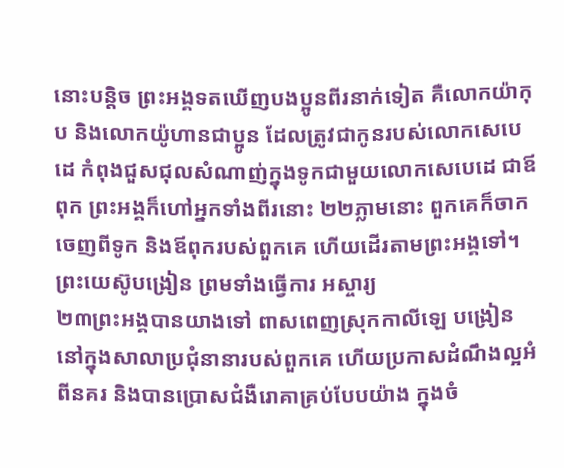នោះបន្ដិច ព្រះអង្គទតឃើញបងប្អូនពីរនាក់ទៀត គឺលោកយ៉ាកុប និងលោកយ៉ូហានជាប្អូន ដែលត្រូវជាកូនរបស់លោកសេបេដេ កំពុងជួសជុលសំណាញ់ក្នុងទូកជាមួយលោកសេបេដេ ជាឪពុក ព្រះអង្គក៏ហៅអ្នកទាំងពីរនោះ ២២ភ្លាមនោះ ពួកគេក៏ចាកចេញពីទូក និងឪពុករបស់ពួកគេ ហើយដើរតាមព្រះអង្គទៅ។
ព្រះយេស៊ូបង្រៀន ព្រមទាំងធ្វើការ អស្ចារ្យ
២៣ព្រះអង្គបានយាងទៅ ពាសពេញស្រុកកាលីឡេ បង្រៀននៅក្នុងសាលាប្រជុំនានារបស់ពួកគេ ហើយប្រកាសដំណឹងល្អអំពីនគរ និងបានប្រោសជំងឺរោគាគ្រប់បែបយ៉ាង ក្នុងចំ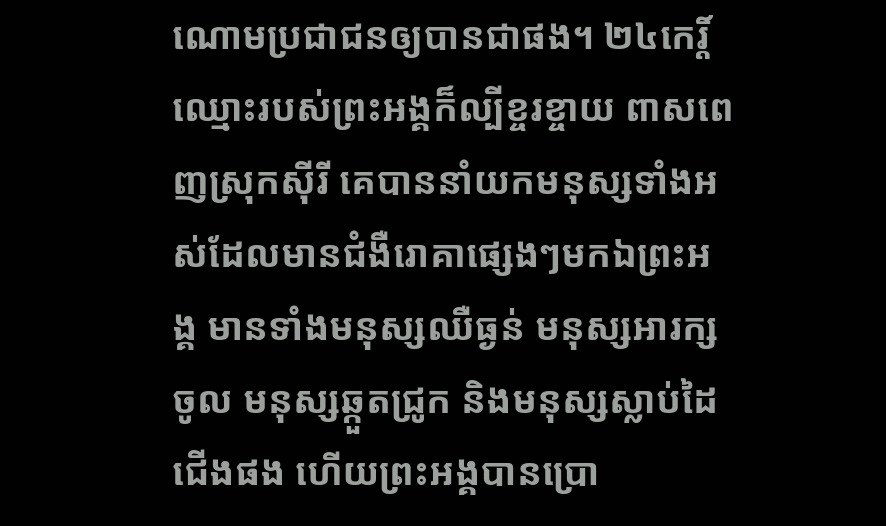ណោមប្រជាជនឲ្យបានជាផង។ ២៤កេរ្ដិ៍ឈ្មោះរបស់ព្រះអង្គក៏ល្បីខ្ចរខ្ចាយ ពាសពេញស្រុកស៊ីរី គេបាននាំយកមនុស្សទាំងអស់ដែលមានជំងឺរោគាផ្សេងៗមកឯព្រះអង្គ មានទាំងមនុស្សឈឺធ្ងន់ មនុស្សអារក្សចូល មនុស្សឆ្កួតជ្រូក និងមនុស្សស្លាប់ដៃជើងផង ហើយព្រះអង្គបានប្រោ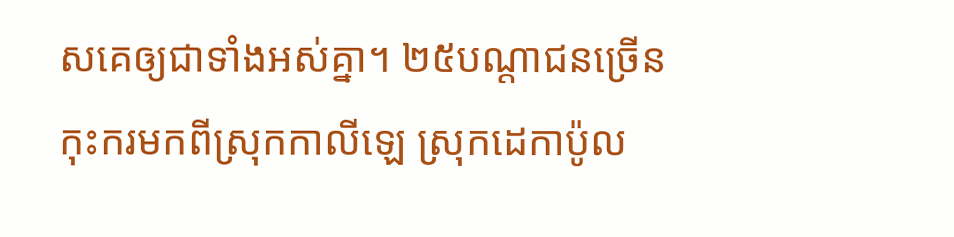សគេឲ្យជាទាំងអស់គ្នា។ ២៥បណ្តាជនច្រើនកុះករមកពីស្រុកកាលីឡេ ស្រុកដេកាប៉ូល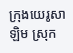ក្រុងយេរូសាឡិម ស្រុក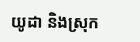យូដា និងស្រុក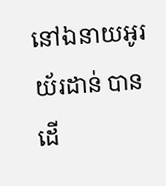នៅឯនាយអូរយ័រដាន់ បានដើ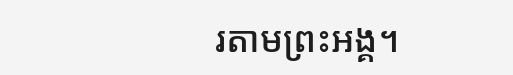រតាមព្រះអង្គ។